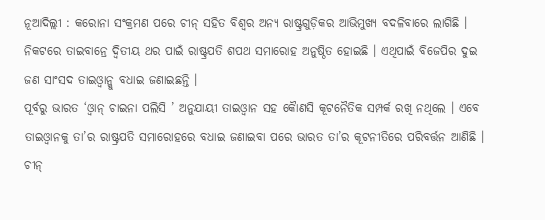ନୂଆଦିଲ୍ଲୀ : କରୋନା ସଂକ୍ରମଣ ପରେ ଚୀନ୍ ସହିତ ବିଶ୍ୱର ଅନ୍ୟ ରାଷ୍ଟ୍ରଗୁଡ଼ିକର ଆଭିମୁଖ୍ୟ ବଦଳିବାରେ ଲାଗିଛି । ନିକଟରେ ତାଇବାନ୍ରେ ଦ୍ୱିତୀୟ ଥର ପାଇଁ ରାଷ୍ଟ୍ରପତି ଶପଥ ସମାରୋହ ଅନୁଷ୍ଠିତ ହୋଇଛି । ଏଥିପାଇଁ ବିଜେପିର ଦୁଇ ଜଣ ସାଂସଦ ତାଇଓ୍ଵାନ୍କୁ ବଧାଇ ଜଣାଇଛନ୍ତି ।
ପୂର୍ବରୁ ଭାରତ ‘ଓ୍ଵାନ୍ ଚାଇନା ପଲିସି ’ ଅନୁଯାୟୀ ତାଇଓ୍ଵାନ ସହ କୈାଣସି କୂଟନୈତିକ ସମ୍ପର୍କ ରଖି ନଥିଲେ । ଏବେ ତାଇଓ୍ଵାନକୁ ତା’ର ରାଷ୍ଟ୍ରପତି ସମାରୋହରେ ବଧାଇ ଜଣାଇବା ପରେ ଭାରତ ତା’ର କୂଟନୀତିରେ ପରିବର୍ତ୍ତନ ଆଣିଛି ।
ଚୀନ୍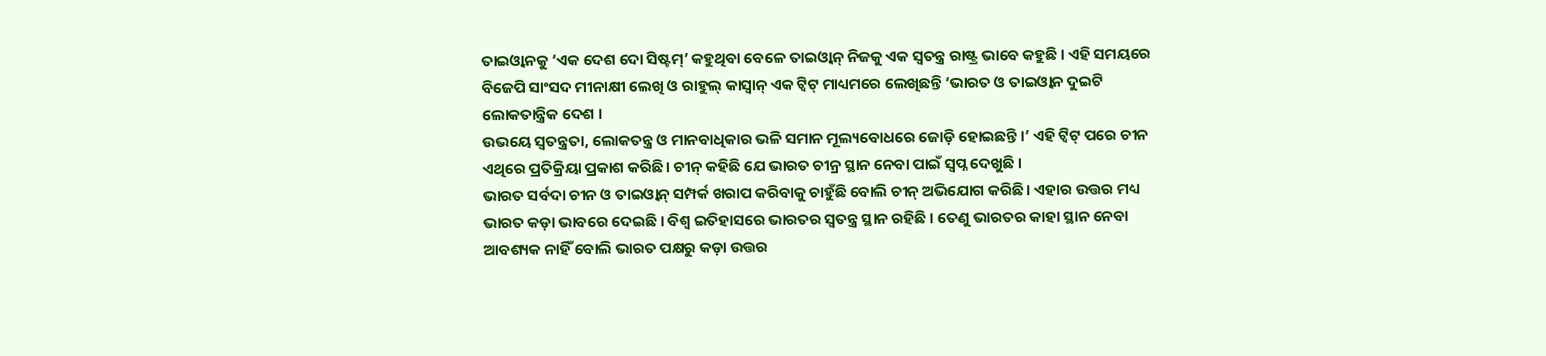ତାଇଓ୍ଵାନକୁ ‘ଏକ ଦେଶ ଦୋ ସିଷ୍ଟମ୍’ କହୁଥିବା ବେଳେ ତାଇଓ୍ଵାନ୍ ନିଜକୁ ଏକ ସ୍ୱତନ୍ତ୍ର ରାଷ୍ଟ୍ର ଭାବେ କହୁଛି । ଏହି ସମୟରେ ବିଜେପି ସାଂସଦ ମୀନାକ୍ଷୀ ଲେଖି ଓ ରାହୁଲ୍ କାସ୍ବାନ୍ ଏକ ଟ୍ଵିଟ୍ ମାଧ୍ୟମରେ ଲେଖିଛନ୍ତି ‘ଭାରତ ଓ ତାଇଓ୍ଵାନ ଦୁଇଟି ଲୋକତାନ୍ତ୍ରିକ ଦେଶ ।
ଉଭୟେ ସ୍ୱତନ୍ତ୍ରତା, ଲୋକତନ୍ତ୍ର ଓ ମାନବାଧିକାର ଭଳି ସମାନ ମୂଲ୍ୟବୋଧରେ ଜୋଡ଼ି ହୋଇଛନ୍ତି ।’ ଏହି ଟ୍ଵିଟ୍ ପରେ ଚୀନ ଏଥିରେ ପ୍ରତିକ୍ରିୟା ପ୍ରକାଶ କରିଛି । ଚୀନ୍ କହିଛି ଯେ ଭାରତ ଚୀନ୍ର ସ୍ଥାନ ନେବା ପାଇଁ ସ୍ୱପ୍ନ ଦେଖୁଛି ।
ଭାରତ ସର୍ବଦା ଚୀନ ଓ ତାଇଓ୍ଵାନ୍ ସମ୍ପର୍କ ଖରାପ କରିବାକୁ ଚାହୁଁଛି ବୋଲି ଚୀନ୍ ଅଭିଯୋଗ କରିଛି । ଏହାର ଉତ୍ତର ମଧ୍ୟ ଭାରତ କଡ଼ା ଭାବରେ ଦେଇଛି । ବିଶ୍ୱ ଇତିହାସରେ ଭାରତର ସ୍ୱତନ୍ତ୍ର ସ୍ଥାନ ରହିଛି । ତେଣୁ ଭାରତର କାହା ସ୍ଥାନ ନେବା ଆବଶ୍ୟକ ନାହିଁ ବୋଲି ଭାରତ ପକ୍ଷରୁ କଡ଼ା ଉତ୍ତର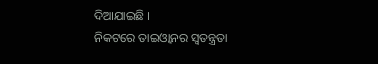ଦିଆଯାଇଛି ।
ନିକଟରେ ତାଇଓ୍ଵାନର ସ୍ୱତନ୍ତ୍ରତା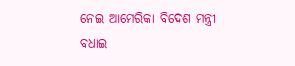ନେଇ ଆମେରିକା ବିଦେଶ ମନ୍ତ୍ରୀ ବଧାଇ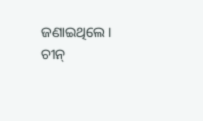ଜଣାଇଥିଲେ । ଚୀନ୍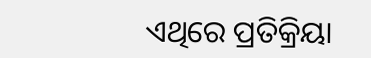ଏଥିରେ ପ୍ରତିକ୍ରିୟା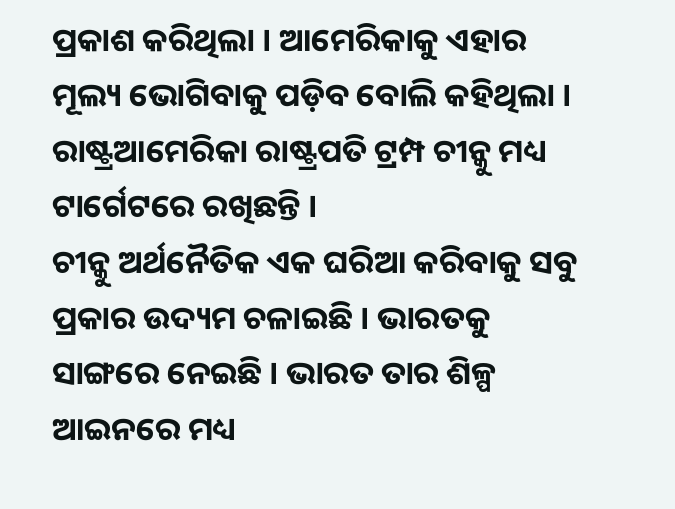ପ୍ରକାଶ କରିଥିଲା । ଆମେରିକାକୁ ଏହାର ମୂଲ୍ୟ ଭୋଗିବାକୁ ପଡ଼ିବ ବୋଲି କହିଥିଲା । ରାଷ୍ଟ୍ରଆମେରିକା ରାଷ୍ଟ୍ରପତି ଟ୍ରମ୍ପ ଚୀନ୍କୁ ମଧ୍ୟ ଟାର୍ଗେଟରେ ରଖିଛନ୍ତି ।
ଚୀନ୍କୁ ଅର୍ଥନୈତିକ ଏକ ଘରିଆ କରିବାକୁ ସବୁ ପ୍ରକାର ଉଦ୍ୟମ ଚଳାଇଛି । ଭାରତକୁ ସାଙ୍ଗରେ ନେଇଛି । ଭାରତ ତାର ଶିଳ୍ପ ଆଇନରେ ମଧ୍ୟ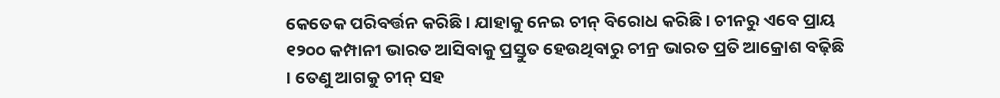କେତେକ ପରିବର୍ତ୍ତନ କରିଛି । ଯାହାକୁ ନେଇ ଚୀନ୍ ବିରୋଧ କରିଛି । ଚୀନରୁ ଏବେ ପ୍ରାୟ ୧୨୦୦ କମ୍ପାନୀ ଭାରତ ଆସିବାକୁ ପ୍ରସ୍ତୁତ ହେଉଥିବାରୁ ଚୀନ୍ର ଭାରତ ପ୍ରତି ଆକ୍ରୋଶ ବଢ଼ିଛି । ତେଣୁ ଆଗକୁ ଚୀନ୍ ସହ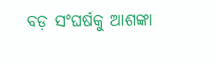ବଡ଼ ସଂଘର୍ଷକୁ ଆଶଙ୍କା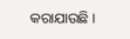କରାଯାଉଛି ।